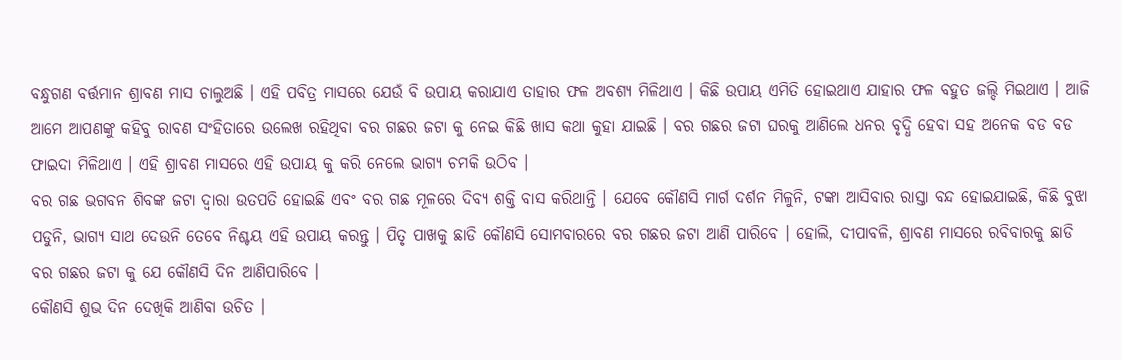ବନ୍ଧୁଗଣ ବର୍ତ୍ତମାନ ଶ୍ରାବଣ ମାସ ଚାଲୁଅଛି । ଏହି ପବିତ୍ର ମାସରେ ଯେଉଁ ବି ଉପାୟ କରାଯାଏ ତାହାର ଫଳ ଅବଶ୍ୟ ମିଳିଥାଏ । କିଛି ଉପାୟ ଏମିତି ହୋଇଥାଏ ଯାହାର ଫଳ ବହୁତ ଜଲ୍ଦି ମିଇଥାଏ । ଆଜି ଆମେ ଆପଣଙ୍କୁ କହିବୁ ରାବଣ ସଂହିତାରେ ଉଲେଖ ରହିଥିବା ବର ଗଛର ଜଟା କୁ ନେଇ କିଛି ଖାସ କଥା କୁହା ଯାଇଛି । ବର ଗଛର ଜଟା ଘରକୁ ଆଣିଲେ ଧନର ବୃଦ୍ଧି ହେବା ସହ ଅନେକ ବଡ ବଡ ଫାଇଦା ମିଳିଥାଏ । ଏହି ଶ୍ରାବଣ ମାସରେ ଏହି ଉପାୟ କୁ କରି ନେଲେ ଭାଗ୍ୟ ଚମକି ଉଠିବ ।
ବର ଗଛ ଭଗବନ ଶିବଙ୍କ ଜଟା ଦ୍ଵାରା ଉତପତି ହୋଇଛି ଏବଂ ବର ଗଛ ମୂଳରେ ଦିବ୍ୟ ଶକ୍ତି ବାସ କରିଥାନ୍ତି । ଯେବେ କୌଣସି ମାର୍ଗ ଦର୍ଶନ ମିଳୁନି, ଟଙ୍କା ଆସିବାର ରାସ୍ତା ବନ୍ଦ ହୋଇଯାଇଛି, କିଛି ବୁଝା ପଡୁନି, ଭାଗ୍ୟ ସାଥ ଦେଉନି ତେବେ ନିଶ୍ଚୟ ଏହି ଉପାୟ କରନ୍ତୁ । ପିତୃ ପାଖକୁ ଛାଡି କୌଣସି ସୋମବାରରେ ବର ଗଛର ଜଟା ଆଣି ପାରିବେ । ହୋଲି, ଦୀପାବଳି, ଶ୍ରାବଣ ମାସରେ ରବିବାରକୁ ଛାଡି ବର ଗଛର ଜଟା କୁ ଯେ କୌଣସି ଦିନ ଆଣିପାରିବେ ।
କୌଣସି ଶୁଭ ଦିନ ଦେଖିକି ଆଣିବା ଉଚିତ ।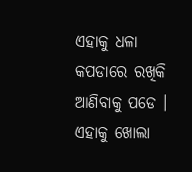ଏହାକୁ ଧଳା କପଡାରେ ରଖିକି ଆଣିବାକୁ ପଡେ । ଏହାକୁ ଖୋଲା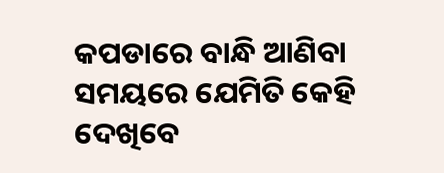କପଡାରେ ବାନ୍ଧି ଆଣିବା ସମୟରେ ଯେମିତି କେହି ଦେଖିବେ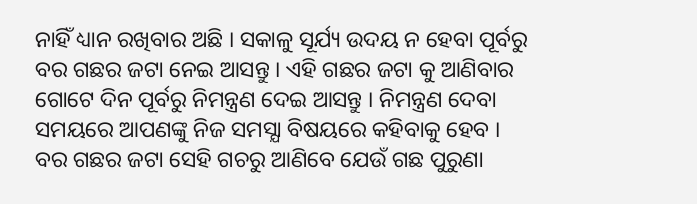ନାହିଁ ଧ୍ୟାନ ରଖିବାର ଅଛି । ସକାଳୁ ସୂର୍ଯ୍ୟ ଉଦୟ ନ ହେବା ପୂର୍ବରୁ ବର ଗଛର ଜଟା ନେଇ ଆସନ୍ତୁ । ଏହି ଗଛର ଜଟା କୁ ଆଣିବାର ଗୋଟେ ଦିନ ପୂର୍ବରୁ ନିମନ୍ତ୍ରଣ ଦେଇ ଆସନ୍ତୁ । ନିମନ୍ତ୍ରଣ ଦେବା ସମୟରେ ଆପଣଙ୍କୁ ନିଜ ସମସ୍ଯା ବିଷୟରେ କହିବାକୁ ହେବ ।
ବର ଗଛର ଜଟା ସେହି ଗଚରୁ ଆଣିବେ ଯେଉଁ ଗଛ ପୁରୁଣା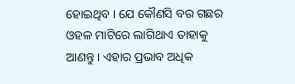ହୋଇଥିବ । ଯେ କୌଣସି ବର ଗଛର ଓହଳ ମାଟିରେ ଲାଗିଥାଏ ତାହାକୁ ଆଣନ୍ତୁ । ଏହାର ପ୍ରଭାବ ଅଧିକ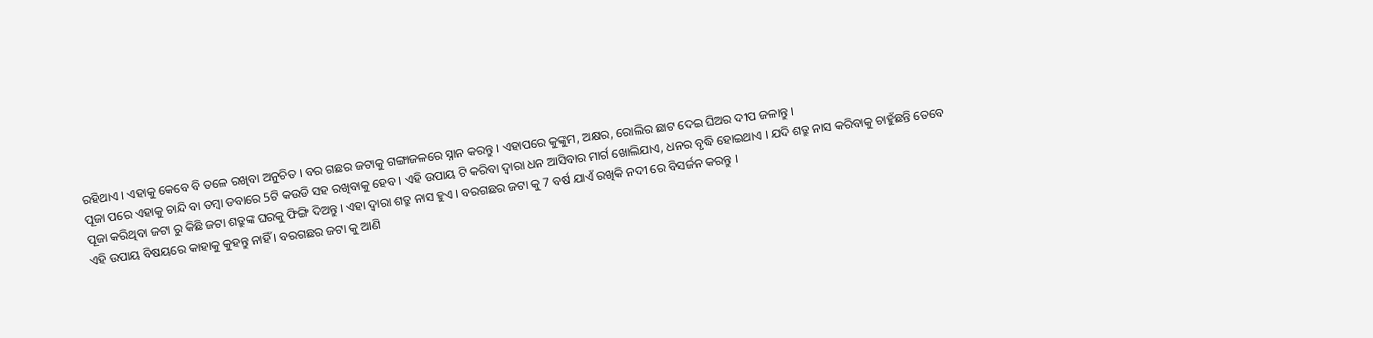ରହିଥାଏ । ଏହାକୁ କେବେ ବି ତଳେ ରଖିବା ଅନୁଚିତ । ବର ଗଛର ଜଟାକୁ ଗଙ୍ଗାଜଳରେ ସ୍ନାନ କରନ୍ତୁ । ଏହାପରେ କୁଙ୍କୁମ, ଅକ୍ଷର, ରୋଲିର ଛାଟ ଦେଇ ଘିଅର ଦୀପ ଜଳାନ୍ତୁ ।
ପୂଜା ପରେ ଏହାକୁ ଚାନ୍ଦି ବା ତମ୍ବା ଡବାରେ 5ଟି କଉଡି ସହ ରଖିବାକୁ ହେବ । ଏହି ଉପାୟ ଟି କରିବା ଦ୍ଵାରା ଧନ ଆସିବାର ମାର୍ଗ ଖୋଲିଯାଏ, ଧନର ବୃଦ୍ଧି ହୋଇଥାଏ । ଯଦି ଶତ୍ରୁ ନାସ କରିବାକୁ ଚାହୁଁଛନ୍ତି ତେବେ ପୂଜା କରିଥିବା ଜଟା ରୁ କିଛି ଜଟା ଶତ୍ରୁଙ୍କ ଘରକୁ ଫିଙ୍ଗି ଦିଅନ୍ତୁ । ଏହା ଦ୍ଵାରା ଶତ୍ରୁ ନାସ ହୁଏ । ବରଗଛର ଜଟା କୁ 7 ବର୍ଷ ଯାଏଁ ରଖିକି ନଦୀ ରେ ବିସର୍ଜନ କରନ୍ତୁ ।
ଏହି ଉପାୟ ବିଷୟରେ କାହାକୁ କୁହନ୍ତୁ ନାହିଁ । ବରଗଛର ଜଟା କୁ ଆଣି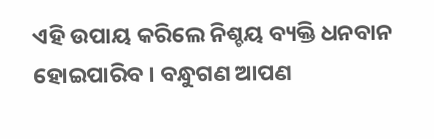ଏହି ଉପାୟ କରିଲେ ନିଶ୍ଚୟ ବ୍ୟକ୍ତି ଧନବାନ ହୋଇପାରିବ । ବନ୍ଧୁଗଣ ଆପଣ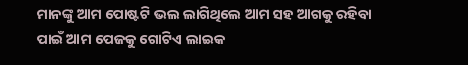ମାନଙ୍କୁ ଆମ ପୋଷ୍ଟଟି ଭଲ ଲାଗିଥିଲେ ଆମ ସହ ଆଗକୁ ରହିବା ପାଇଁ ଆମ ପେଜକୁ ଗୋଟିଏ ଲାଇକ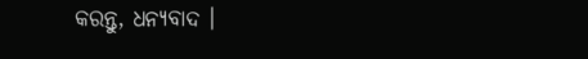କରନ୍ତୁ, ଧନ୍ୟବାଦ ।